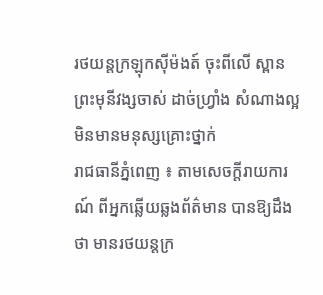រថយន្តក្រឡុកស៊ីម៉ងត៍ ចុះពីលើ ស្ពានព្រះមុនីវង្សចាស់ ដាច់ហ្វ្រាំង សំណាងល្អ មិនមានមនុស្សគ្រោះថ្នាក់
រាជធានីភ្នំពេញ ៖ តាមសេចក្តីរាយការណ៍ ពីអ្នកឆ្លើយឆ្លងព័ត៌មាន បានឱ្យដឹងថា មានរថយន្តក្រ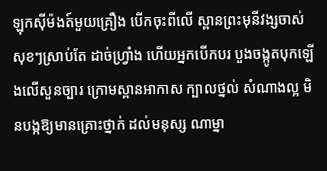ឡុកស៊ីម៉ងត៍មួយគ្រឿង បើកចុះពីលើ ស្ពានព្រះមុនីវង្សចាស់ សុខៗស្រាប់តែ ដាច់ហ្រ្វាំង ហើយអ្នកបើកបរ បួងចង្កូតបុកឡើងលើសួនច្បារ ក្រោមស្ពានអាកាស ក្បាលថ្នល់ សំណាងល្អ មិនបង្កឱ្យមានគ្រោះថ្នាក់ ដល់មនុស្ស ណាម្នា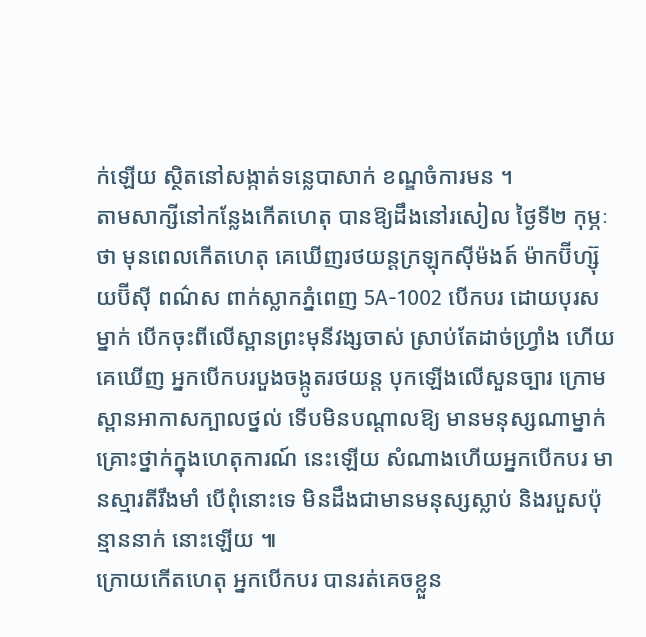ក់ឡើយ ស្ថិតនៅសង្កាត់ទន្លេបាសាក់ ខណ្ឌចំការមន ។
តាមសាក្សីនៅកន្លែងកើតហេតុ បានឱ្យដឹងនៅរសៀល ថ្ងៃទី២ កុម្ភៈ ថា មុនពេលកើតហេតុ គេឃើញរថយន្តក្រឡុកស៊ីម៉ងត៍ ម៉ាកប៊ីហ្ស៊ុយប៊ីស៊ី ពណ៌ស ពាក់ស្លាកភ្នំពេញ 5A-1002 បើកបរ ដោយបុរសម្នាក់ បើកចុះពីលើស្ពានព្រះមុនីវង្សចាស់ ស្រាប់តែដាច់ហ្រ្វាំង ហើយគេឃើញ អ្នកបើកបរបួងចង្កូតរថយន្ត បុកឡើងលើសួនច្បារ ក្រោមស្ពានអាកាសក្បាលថ្នល់ ទើបមិនបណ្តាលឱ្យ មានមនុស្សណាម្នាក់ គ្រោះថ្នាក់ក្នុងហេតុការណ៍ នេះឡើយ សំណាងហើយអ្នកបើកបរ មានស្មារតីរឹងមាំ បើពុំនោះទេ មិនដឹងជាមានមនុស្សស្លាប់ និងរបួសប៉ុន្មាននាក់ នោះឡើយ ៕
ក្រោយកើតហេតុ អ្នកបើកបរ បានរត់គេចខ្លួន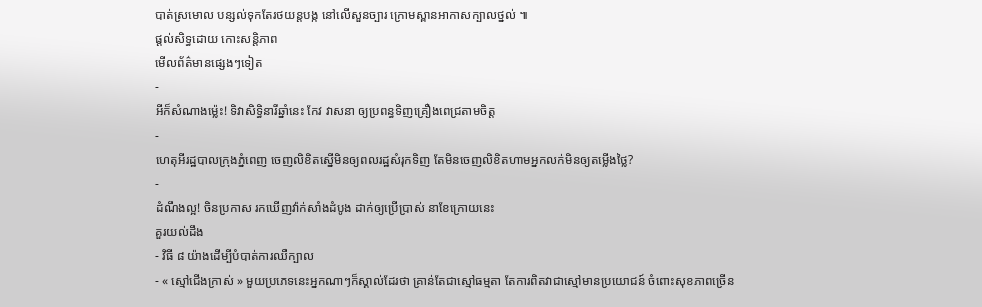បាត់ស្រមោល បន្សល់ទុកតែរថយន្តបង្ក នៅលើសួនច្បារ ក្រោមស្ពានអាកាសក្បាលថ្នល់ ៕
ផ្តល់សិទ្ធដោយ កោះសន្តិភាព
មើលព័ត៌មានផ្សេងៗទៀត
-
អីក៏សំណាងម្ល៉េះ! ទិវាសិទ្ធិនារីឆ្នាំនេះ កែវ វាសនា ឲ្យប្រពន្ធទិញគ្រឿងពេជ្រតាមចិត្ត
-
ហេតុអីរដ្ឋបាលក្រុងភ្នំពេញ ចេញលិខិតស្នើមិនឲ្យពលរដ្ឋសំរុកទិញ តែមិនចេញលិខិតហាមអ្នកលក់មិនឲ្យតម្លើងថ្លៃ?
-
ដំណឹងល្អ! ចិនប្រកាស រកឃើញវ៉ាក់សាំងដំបូង ដាក់ឲ្យប្រើប្រាស់ នាខែក្រោយនេះ
គួរយល់ដឹង
- វិធី ៨ យ៉ាងដើម្បីបំបាត់ការឈឺក្បាល
- « ស្មៅជើងក្រាស់ » មួយប្រភេទនេះអ្នកណាៗក៏ស្គាល់ដែរថា គ្រាន់តែជាស្មៅធម្មតា តែការពិតវាជាស្មៅមានប្រយោជន៍ ចំពោះសុខភាពច្រើន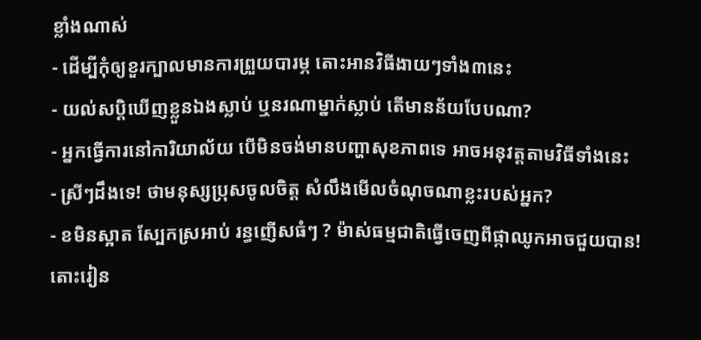ខ្លាំងណាស់
- ដើម្បីកុំឲ្យខួរក្បាលមានការព្រួយបារម្ភ តោះអានវិធីងាយៗទាំង៣នេះ
- យល់សប្តិឃើញខ្លួនឯងស្លាប់ ឬនរណាម្នាក់ស្លាប់ តើមានន័យបែបណា?
- អ្នកធ្វើការនៅការិយាល័យ បើមិនចង់មានបញ្ហាសុខភាពទេ អាចអនុវត្តតាមវិធីទាំងនេះ
- ស្រីៗដឹងទេ! ថាមនុស្សប្រុសចូលចិត្ត សំលឹងមើលចំណុចណាខ្លះរបស់អ្នក?
- ខមិនស្អាត ស្បែកស្រអាប់ រន្ធញើសធំៗ ? ម៉ាស់ធម្មជាតិធ្វើចេញពីផ្កាឈូកអាចជួយបាន! តោះរៀន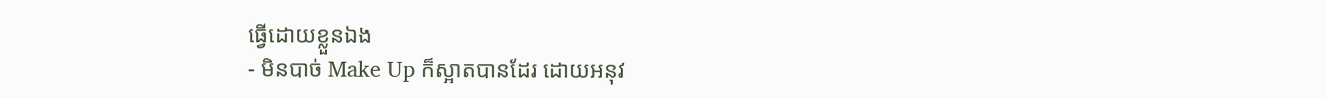ធ្វើដោយខ្លួនឯង
- មិនបាច់ Make Up ក៏ស្អាតបានដែរ ដោយអនុវ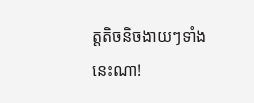ត្តតិចនិចងាយៗទាំងនេះណា!